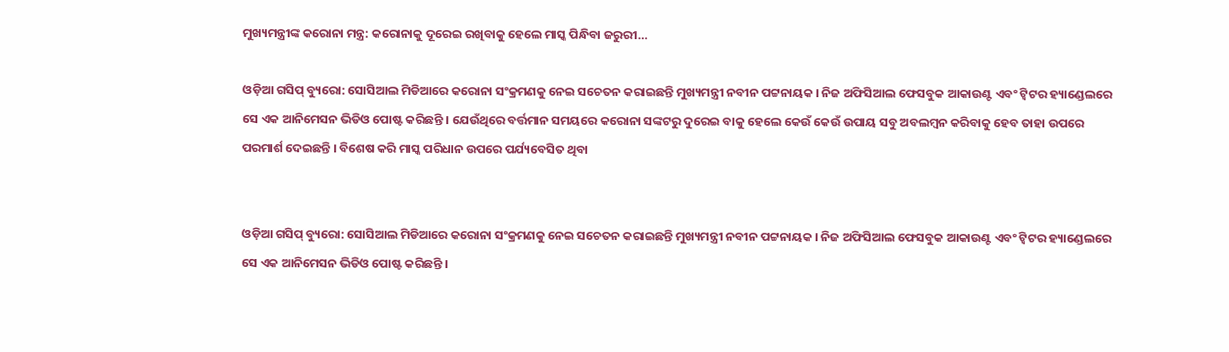ମୁଖ୍ୟମନ୍ତ୍ରୀଙ୍କ କରୋନା ମନ୍ତ୍ର: କରୋନାକୁ ଦୂରେଇ ରଖିବାକୁ ହେଲେ ମାସ୍କ ପିନ୍ଧିବା ଜରୁରୀ…

ଓଡ଼ିଆ ଗସିପ୍ ବ୍ୟୁରୋ: ସୋସିଆଲ ମିଡିଆରେ କରୋନା ସଂକ୍ରମଣକୁ ନେଇ ସଚେତନ କରାଇଛନ୍ତି ମୁଖ୍ୟମନ୍ତ୍ରୀ ନବୀନ ପଟ୍ଟନାୟକ । ନିଜ ଅଫିସିଆଲ ଫେସବୁକ ଆକାଉଣ୍ଟ ଏବଂ ଟ୍ୱିଟର ହ୍ୟାଣ୍ଡେଲରେ ସେ ଏକ ଆନିମେସନ ଭିଡିଓ ପୋଷ୍ଟ କରିଛନ୍ତି । ଯେଉଁଥିରେ ବର୍ତ୍ତମାନ ସମୟରେ କରୋନା ସଙ୍କଟରୁ ଦୁରେଇ ବାକୁ ହେଲେ କେଉଁ କେଉଁ ଉପାୟ ସବୁ ଅବଲମ୍ବନ କରିବାକୁ ହେବ ତାହା ଉପରେ ପରମାର୍ଶ ଦେଇଛନ୍ତି । ବିଶେଷ କରି ମାସ୍କ ପରିଧାନ ଉପରେ ପର୍ଯ୍ୟବେସିତ ଥିବା


ଓଡ଼ିଆ ଗସିପ୍ ବ୍ୟୁରୋ: ସୋସିଆଲ ମିଡିଆରେ କରୋନା ସଂକ୍ରମଣକୁ ନେଇ ସଚେତନ କରାଇଛନ୍ତି ମୁଖ୍ୟମନ୍ତ୍ରୀ ନବୀନ ପଟ୍ଟନାୟକ । ନିଜ ଅଫିସିଆଲ ଫେସବୁକ ଆକାଉଣ୍ଟ ଏବଂ ଟ୍ୱିଟର ହ୍ୟାଣ୍ଡେଲରେ ସେ ଏକ ଆନିମେସନ ଭିଡିଓ ପୋଷ୍ଟ କରିଛନ୍ତି ।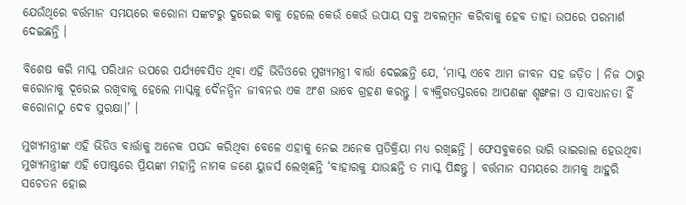ଯେଉଁଥିରେ ବର୍ତ୍ତମାନ ସମୟରେ କରୋନା ସଙ୍କଟରୁ ଦୁରେଇ ବାକୁ ହେଲେ କେଉଁ କେଉଁ ଉପାୟ ସବୁ ଅବଲମ୍ବନ କରିବାକୁ ହେବ ତାହା ଉପରେ ପରମାର୍ଶ ଦେଇଛନ୍ତି ।

ବିଶେଷ କରି ମାସ୍କ ପରିଧାନ ଉପରେ ପର୍ଯ୍ୟବେସିତ ଥିବା ଏହି ଭିଡିଓରେ ମୁଖ୍ୟମନ୍ତ୍ରୀ ବାର୍ତ୍ତା ଦେଇଛନ୍ତି ଯେ, ‘ମାସ୍କ ଏବେ ଆମ ଜୀବନ ସହ ଜଡ଼ିତ । ନିଜ ଠାରୁ କରୋନାକୁ ଦୂରେଇ ରଖିବାକୁ ହେଲେ ମାସ୍କକୁ ଦୈନନ୍ଦିନ ଜୀବନର ଏକ ଅଂଶ ଭାବେ ଗ୍ରହଣ କରନ୍ତୁ । ବ୍ୟକ୍ତିଗତସ୍ତରରେ ଆପଣଙ୍କ ଶୃଙ୍ଖଳା ଓ ସାବଧାନତା ହିଁ କରୋନାଠୁ ଦେବ ସୁରକ୍ଷା।’ ।

ମୁଖ୍ୟମନ୍ତ୍ରୀଙ୍କ ଏହି ଭିଡିଓ ବାର୍ତ୍ତାକୁ ଅନେକ ପସନ୍ଦ କରିଥିବା ବେଳେ ଏହାକୁ ନେଇ ଅନେକ ପ୍ରତିକ୍ରିୟା ମଧ୍ୟ ରଖିଛନ୍ତି । ଫେସବୁକରେ ଭାରି ଭାଇରାଲ ହେଉଥିବା ମୁଖ୍ୟମନ୍ତ୍ରୀଙ୍କ ଏହି ପୋଷ୍ଟରେ ପ୍ରିୟଙ୍କା ମହାନ୍ତି ନାମକ ଜଣେ ୟୁଜର୍ସ ଲେଖିଛନ୍ତି ‘ବାହାରକୁ ଯାଉଛନ୍ତି ତ ମାସ୍କ ପିନ୍ଧନ୍ତୁ । ବର୍ତ୍ତମାନ ସମୟରେ ଆମକୁ ଆହୁରି ସଚେତନ ହୋଇ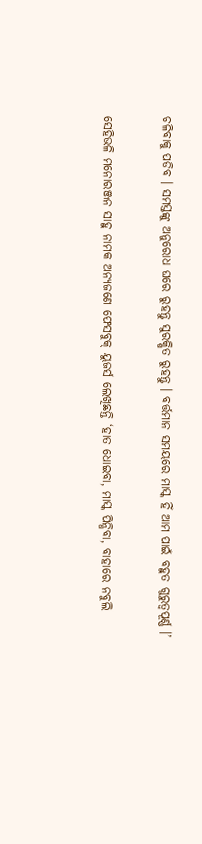ଚଳିବାକୁ ପଡିବ । ସମସ୍ତଙ୍କୁ ଅନୁରୋଧ ଘରେ ରୁହନ୍ତୁ ସୁରକ୍ଷିତ ରୁହନ୍ତୁ । ବର୍ତ୍ତମାନ ସମୟରେ ମାସ୍କ ହିଁ ଆମ ପାଇଁ ବହୁତ ଗୁରୁତ୍ୱପୂର୍ଣ୍ଣ ।’

ସେହିଭଳି ମନୋରଞ୍ଜନ ସାହୁ ନାମକ ଅନ୍ୟଜଣେ ଫେସବୁକ୍ ୟୁଜର୍ସ ଲେଖିଛନ୍ତି ‘ହାତ ଧୋଇବା, ମାସ୍କ ପିନ୍ଧିବା, ବାହାରେ ନବୁଲି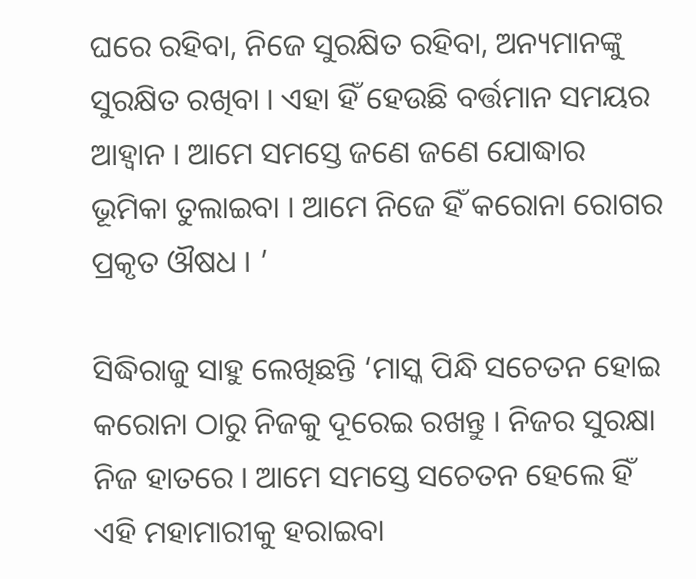ଘରେ ରହିବା, ନିଜେ ସୁରକ୍ଷିତ ରହିବା, ଅନ୍ୟମାନଙ୍କୁ ସୁରକ୍ଷିତ ରଖିବା । ଏହା ହିଁ ହେଉଛି ବର୍ତ୍ତମାନ ସମୟର ଆହ୍ୱାନ । ଆମେ ସମସ୍ତେ ଜଣେ ଜଣେ ଯୋଦ୍ଧାର ଭୂମିକା ତୁଲାଇବା । ଆମେ ନିଜେ ହିଁ କରୋନା ରୋଗର ପ୍ରକୃତ ଔଷଧ । ’

ସିଦ୍ଧିରାଜୁ ସାହୁ ଲେଖିଛନ୍ତି ‘ମାସ୍କ ପିନ୍ଧି ସଚେତନ ହୋଇ କରୋନା ଠାରୁ ନିଜକୁ ଦୂରେଇ ରଖନ୍ତୁ । ନିଜର ସୁରକ୍ଷା ନିଜ ହାତରେ । ଆମେ ସମସ୍ତେ ସଚେତନ ହେଲେ ହିଁ ଏହି ମହାମାରୀକୁ ହରାଇବା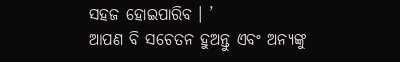ସହଜ ହୋଇପାରିବ । ’
ଆପଣ ବି ସଚେତନ ହୁଅନ୍ତୁ ଏବଂ ଅନ୍ୟଙ୍କୁ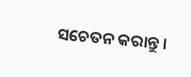ସଚେତନ କରାନ୍ତୁ ।